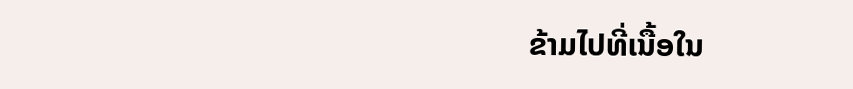ຂ້າມໄປທີ່ເນື້ອໃນ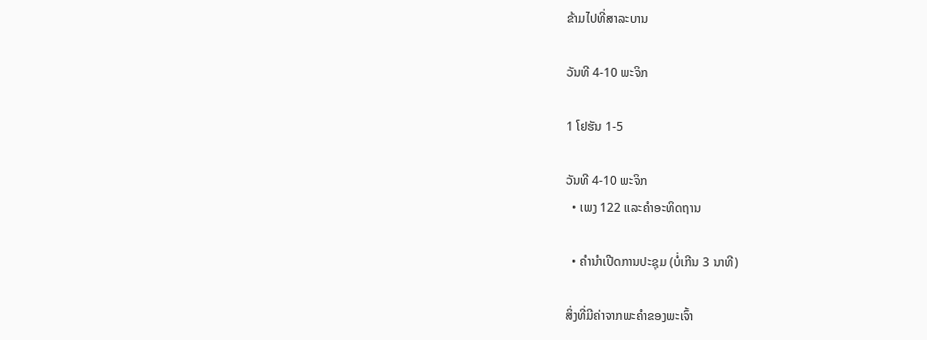ຂ້າມໄປທີ່ສາລະບານ

ວັນທີ 4-10 ພະຈິກ

1 ໂຢຮັນ 1-5

ວັນທີ 4-10 ພະຈິກ
  • ເພງ 122 ແລະຄຳອະທິດຖານ

  • ຄຳນຳເປີດການປະຊຸມ (ບໍ່ເກີນ 3 ນາທີ)

ສິ່ງທີ່ມີຄ່າຈາກພະຄຳຂອງພະເຈົ້າ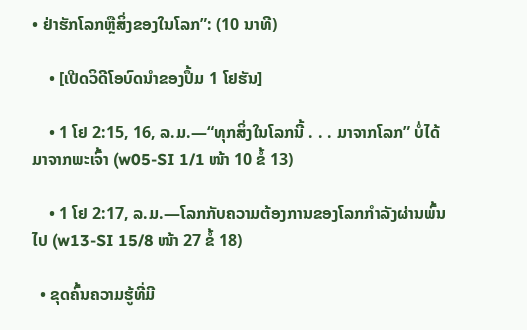• ຢ່າຮັກໂລກຫຼືສິ່ງຂອງໃນໂລກ”: (10 ນາທີ)

    • [ເປີດວິດີໂອບົດນຳຂອງປຶ້ມ 1 ໂຢຮັນ]

    • 1 ໂຢ 2:15, 16, ລ.ມ.—“ທຸກສິ່ງໃນໂລກນີ້ . . . ມາຈາກໂລກ” ບໍ່ໄດ້ມາຈາກພະເຈົ້າ (w05-SI 1/1 ໜ້າ 10 ຂໍ້ 13)

    • 1 ໂຢ 2:17, ລ.ມ.—ໂລກກັບຄວາມຕ້ອງການຂອງໂລກກຳລັງຜ່ານພົ້ນໄປ (w13-SI 15/8 ໜ້າ 27 ຂໍ້ 18)

  • ຂຸດຄົ້ນຄວາມຮູ້ທີ່ມີ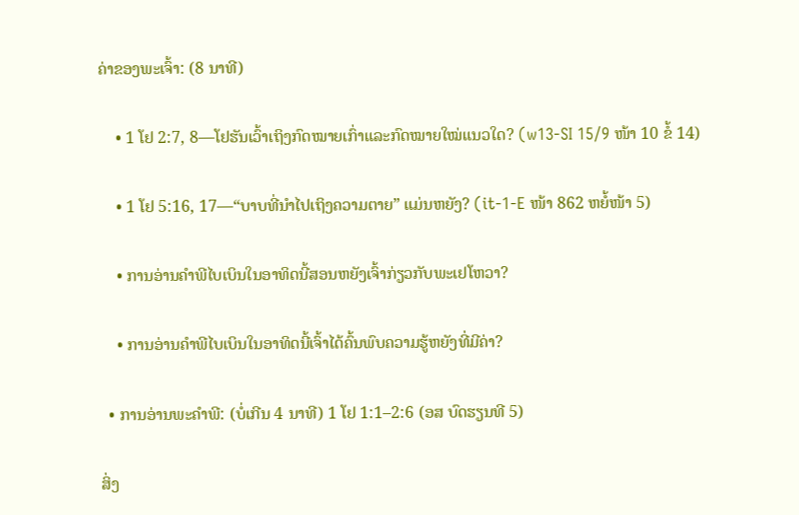ຄ່າຂອງພະເຈົ້າ: (8 ນາທີ)

    • 1 ໂຢ 2:7, 8—ໂຢຮັນເວົ້າເຖິງກົດໝາຍເກົ່າແລະກົດໝາຍໃໝ່ແນວໃດ? (w13-SI 15/9 ໜ້າ 10 ຂໍ້ 14)

    • 1 ໂຢ 5:16, 17—“ບາບທີ່ນຳໄປເຖິງຄວາມຕາຍ” ແມ່ນຫຍັງ? (it-1-E ໜ້າ 862 ຫຍໍ້ໜ້າ 5)

    • ການອ່ານຄຳພີໄບເບິນໃນອາທິດນີ້ສອນຫຍັງເຈົ້າກ່ຽວກັບພະເຢໂຫວາ?

    • ການອ່ານຄຳພີໄບເບິນໃນອາທິດນີ້ເຈົ້າໄດ້ຄົ້ນພົບຄວາມຮູ້ຫຍັງທີ່ມີຄ່າ?

  • ການອ່ານພະຄຳພີ: (ບໍ່ເກີນ 4 ນາທີ) 1 ໂຢ 1:1–2:6 (ອສ ບົດຮຽນທີ 5)

ສິ່ງ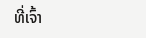ທີ່ເຈົ້າ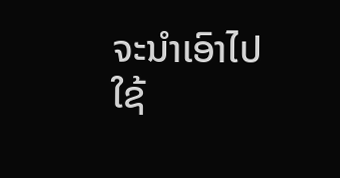ຈະນຳເອົາໄປໃຊ້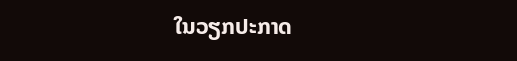ໃນວຽກປະກາດ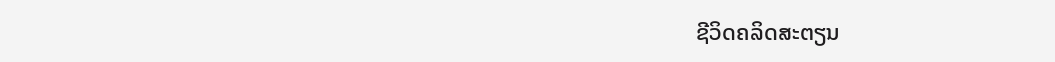ຊີວິດຄລິດສະຕຽນ